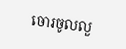ចោរចូលលួ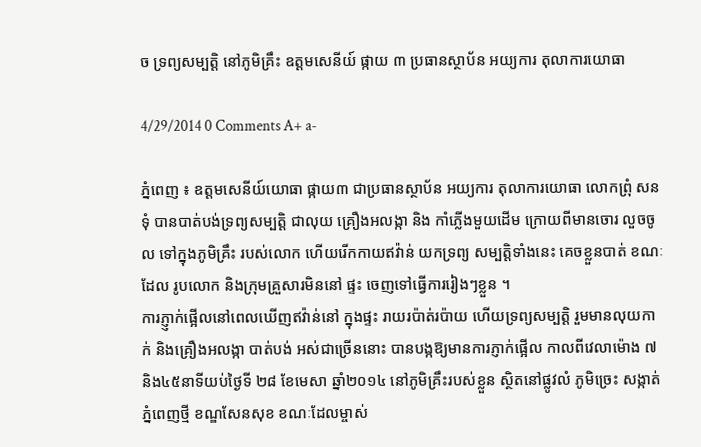ច ទ្រព្យសម្បត្ដិ នៅភូមិគ្រឹះ ឧត្ដមសេនីយ៍ ផ្កាយ ៣ ប្រធានស្ថាប័ន អយ្យការ តុលាការយោធា

4/29/2014 0 Comments A+ a-

ភ្នំពេញ ៖ ឧត្ដមសេនីយ៍យោធា ផ្កាយ៣ ជាប្រធានស្ថាប័ន អយ្យការ តុលាការយោធា លោកព្រុំ សនទុំ បានបាត់បង់ទ្រព្យសម្បត្ដិ ជាលុយ គ្រឿងអលង្កា និង កាំភ្លើងមួយដើម ក្រោយពីមានចោរ លួចចូល ទៅក្នុងភូមិគ្រឹះ របស់លោក ហើយរើកកាយឥវ៉ាន់ យកទ្រព្យ សម្បត្ដិទាំងនេះ គេចខ្លួនបាត់ ខណៈដែល រូបលោក និងក្រុមគ្រួសារមិននៅ ផ្ទះ ចេញទៅធ្វើការរៀងៗខ្លួន ។
ការភ្ញ្ញាក់ផ្អើលនៅពេលឃើញឥវ៉ាន់នៅ ក្នុងផ្ទះ រាយរប៉ាត់រប៉ាយ ហើយទ្រព្យសម្បត្ដិ រួមមានលុយកាក់ និងគ្រឿងអលង្កា បាត់បង់ អស់ជាច្រើននោះ បានបង្កឱ្យមានការភ្ញាក់ផ្អើល កាលពីវេលាម៉ោង ៧និង៤៥នាទីយប់ថ្ងៃទី ២៨ ខែមេសា ឆ្នាំ២០១៤ នៅភូមិគ្រឹះរបស់ខ្លួន ស្ថិតនៅផ្លូវលំ ភូមិច្រេះ សង្កាត់ភ្នំពេញថ្មី ខណ្ឌសែនសុខ ខណៈដែលម្ចាស់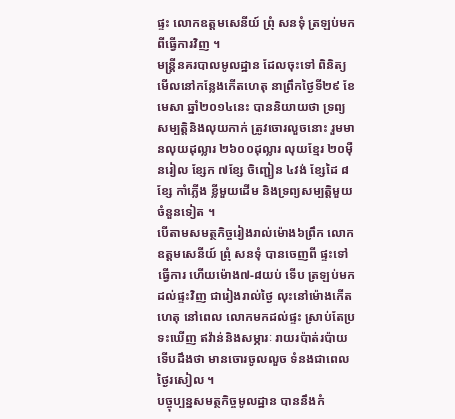ផ្ទះ លោកឧត្ដមសេនីយ៍ ព្រុំ សនទុំ ត្រឡប់មក ពីធ្វើការវិញ ។
មន្ដ្រីនគរបាលមូលដ្ឋាន ដែលចុះទៅ ពិនិត្យមើលនៅកន្លែងកើតហេតុ នាព្រឹកថ្ងៃទី២៩ ខែមេសា ឆ្នាំ២០១៤នេះ បាននិយាយថា ទ្រព្យសម្បត្ដិនិងលុយកាក់ ត្រូវចោរលួចនោះ រួមមានលុយដុល្លារ ២៦០០ដុល្លារ លុយខ្មែរ ២០ម៉ឺនរៀល ខ្សែក ៧ខ្សែ ចិញ្ជៀន ៤វង់ ខ្សែដៃ ៨ខ្សែ កាំភ្លើង ខ្លីមួយដើម និងទ្រព្យសម្បត្ដិមួយចំនួនទៀត ។
បើតាមសមត្ថកិច្ចរៀងរាល់ម៉ោង៦ព្រឹក លោកឧត្ដមសេនីយ៍ ព្រុំ សនទុំ បានចេញពី ផ្ទះទៅធ្វើការ ហើយម៉ោង៧-៨យប់ ទើប ត្រឡប់មកដល់ផ្ទះវិញ ជារៀងរាល់ថ្ងៃ លុះនៅម៉ោងកើតហេតុ នៅពេល លោកមកដល់ផ្ទះ ស្រាប់តែប្រទះឃើញ ឥវ៉ាន់និងសម្ភារៈ រាយរប៉ាត់រប៉ាយ ទើបដឹងថា មានចោរចូលលួច ទំនងជាពេលថ្ងៃរសៀល ។
បច្ចុប្បន្នសមត្ថកិច្ចមូលដ្ឋាន បាននឹងកំ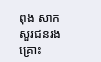ពុង សាកសួរជនរងគ្រោះ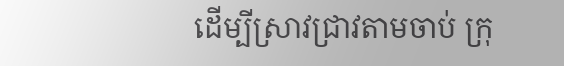ដើម្បីស្រាវជ្រាវតាមចាប់ ក្រុ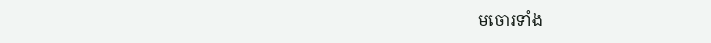មចោរទាំង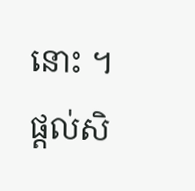នោះ ។
ផ្តល់សិ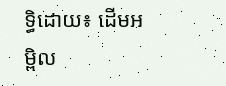ទ្ធិដោយ៖ ដើមអម្ពិល